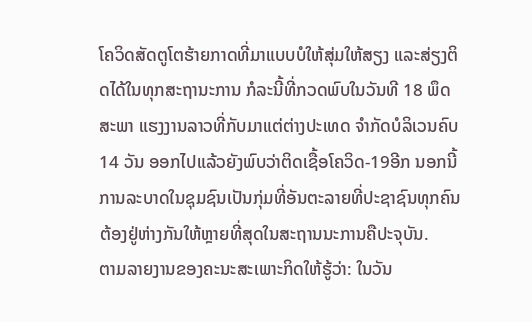ໂຄວິດສັດຕູໂຕຮ້າຍກາດທີ່ມາແບບບໍໃຫ້ສຸ່ມໃຫ້ສຽງ ແລະສ່ຽງຕິດໄດ້ໃນທຸກສະຖານະການ ກໍລະນີ້ທີ່ກວດພົບໃນວັນທີ 18 ພຶດສະພາ ແຮງງານລາວທີ່ກັບມາແຕ່ຕ່າງປະເທດ ຈຳກັດບໍລິເວນຄົບ 14 ວັນ ອອກໄປແລ້ວຍັງພົບວ່າຕິດເຊື້ອໂຄວິດ-19ອີກ ນອກນີ້ການລະບາດໃນຊຸມຊົນເປັນກຸ່ມທີ່ອັນຕະລາຍທີ່ປະຊາຊົນທຸກຄົນຕ້ອງຢູ່ຫ່າງກັນໃຫ້ຫຼາຍທີ່ສຸດໃນສະຖານນະການຄືປະຈຸບັນ.
ຕາມລາຍງານຂອງຄະນະສະເພາະກິດໃຫ້ຮູ້ວ່າ: ໃນວັນ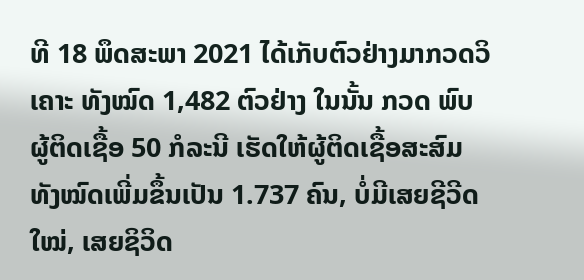ທີ 18 ພຶດສະພາ 2021 ໄດ້ເກັບຕົວຢ່າງມາກວດວິເຄາະ ທັງໝົດ 1,482 ຕົວຢ່າງ ໃນນັ້ນ ກວດ ພົບຜູ້ຕິດເຊື້ອ 50 ກໍລະນີ ເຮັດໃຫ້ຜູ້ຕິດເຊື້ອສະສົມທັງໝົດເພີ່ມຂຶ້ນເປັນ 1.737 ຄົນ, ບໍ່ມີເສຍຊີວີດໃໝ່, ເສຍຊິວິດ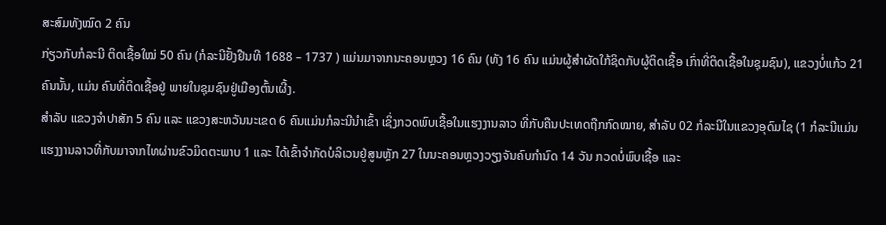ສະສົມທັງໝົດ 2 ຄົນ
ກ່ຽວກັບກໍລະນີ ຕິດເຊື້ອໃໝ່ 50 ຄົນ (ກໍລະນີຢັ້ງຢືນທີ 1688 – 1737 ) ແມ່ນມາຈາກນະຄອນຫຼວງ 16 ຄົນ (ທັງ 16 ຄົນ ແມ່ນຜູ້ສຳຜັດໃກ້ຊິດກັບຜູ້ຕິດເຊື້ອ ເກົ່າທີ່ຕິດເຊື້ອໃນຊຸມຊົນ), ແຂວງບໍ່ແກ້ວ 21 ຄົນນັ້ນ, ແມ່ນ ຄົນທີ່ຕິດເຊື້ອຢູ່ ພາຍໃນຊຸມຊົນຢູ່ເມືອງຕົ້ນເຜີ້ງ.
ສໍາລັບ ແຂວງຈໍາປາສັກ 5 ຄົນ ແລະ ແຂວງສະຫວັນນະເຂດ 6 ຄົນແມ່ນກໍລະນີນຳເຂົ້າ ເຊິ່ງກວດພົບເຊື້ອໃນແຮງງານລາວ ທີ່ກັບຄືນປະເທດຖືກກົດໝາຍ, ສຳລັບ 02 ກໍລະນີໃນແຂວງອຸດົມໄຊ (1 ກໍລະນີແມ່ນແຮງງານລາວທີ່ກັບມາຈາກໄທຜ່ານຂົວມິດຕະພາບ 1 ແລະ ໄດ້ເຂົ້າຈຳກັດບໍລິເວນຢູ່ສູນຫຼັກ 27 ໃນນະຄອນຫຼວງວຽງຈັນຄົບກຳນົດ 14 ວັນ ກວດບໍ່ພົບເຊື້ອ ແລະ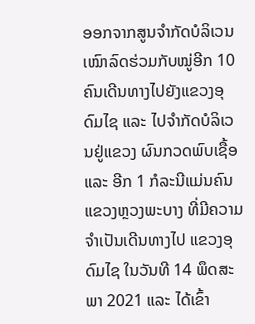ອອກຈາກສູນຈຳກັດບໍລິເວນເໝົາລົດຮ່ວມກັບໝູ່ອີກ 10 ຄົນເດີນທາງໄປຍັງແຂວງອຸດົມໄຊ ແລະ ໄປຈຳກັດບໍລິເວນຢູ່ແຂວງ ຜົນກວດພົບເຊື້ອແລະ ອີກ 1 ກໍລະນີແມ່ນຄົນແຂວງຫຼວງພະບາງ ທີ່ມີຄວາມຈຳເປັນເດີນທາງໄປ ແຂວງອຸດົມໄຊ ໃນວັນທີ 14 ພຶດສະພາ 2021 ແລະ ໄດ້ເຂົ້າ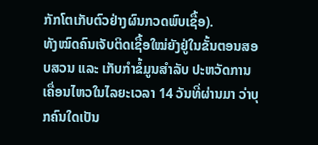ກັກໂຕເກັບຕົວຢ່າງຜົນກວດພົບເຊື້ອ).
ທັງໝົດຄົນເຈັບຕິດເຊື້ອໃໝ່ຍັງຢູ່ໃນຂັ້ນຕອນສອບສວນ ແລະ ເກັບກຳຂໍ້ມູນສໍາລັບ ປະຫວັດການເຄື່ອນໄຫວໃນໄລຍະເວລາ 14 ວັນທີ່ຜ່ານມາ ວ່າບຸກຄົນໃດເປັນ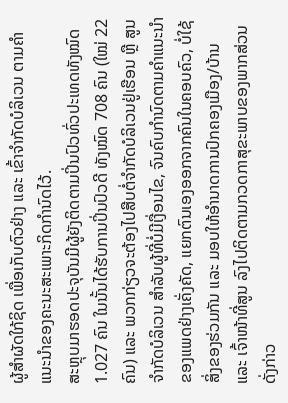ຜູ້ສຳຜັດໃກ້ຊິດ ເພື່ອເກັບຕົວຢ່າງ ແລະ ເຂົ້າຈໍາກັດບໍລິເວນ ຕາມຄຳແນະນຳຂອງຄະນະສະເພາະກິດກຳນົດໄວ້.
ສະຫຼຸບມາຮອດປະຈຸບັນມີຜູ້ຍັງຕິດຕາມປິ່ນປົວທົ່ວປະເທດທັງໝົດ 1.027 ຄົນ ໃນນັ້ນໄດ້ຮັບການປິ່ນປົວດີ ທັງໝົດ 708 ຄົນ (ໃໝ່ 22 ຄົນ) ແລະ ພວກກ່ຽວຈະຕ້ອງໄປສືບຕໍ່ຈຳກັດບໍລິເວນຢູ່ເຮືອນ ຫຼື ສູນຈໍາກັດບໍລິເວນ ສໍາລັບຜູ້ທີ່ບໍ່ມີເງື່ອນໄຂ, ຈົນຄົບກຳນົດຕາມຄຳແນະນຳຂອງແພດຢ່າງເຄັ່ງຄັດ, ແຍກຕົນເອງອອກຈາກຄົນໃນຄອບຄົວ, ບໍ່ໃຊ້ສິ່ງຂອງຮ່ວມກັນ ແລະ ມອບໃຫ້ອໍານາດການປົກຄອງເມືອງ/ບ້ານ ແລະ ເຈົ້າໜ້າທີ່ສູນ ລົງໄປຕິດຕາມກວດກາສຸຂະພາບຂອງພາກສ່ວນດັ່ງກ່າວ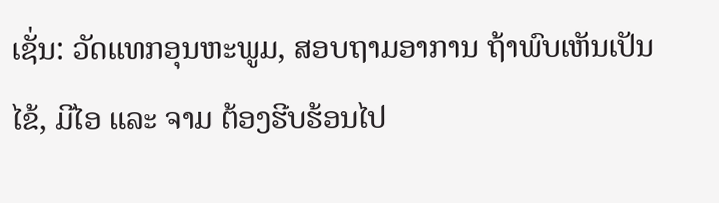ເຊັ່ນ: ວັດແທກອຸນຫະພູມ, ສອບຖາມອາການ ຖ້າພົບເຫັນເປັນໄຂ້, ມີໄອ ແລະ ຈາມ ຕ້ອງຮີບຮ້ອນໄປ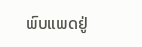ພົບແພດຢູ່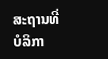ສະຖານທີ່ບໍລິກາ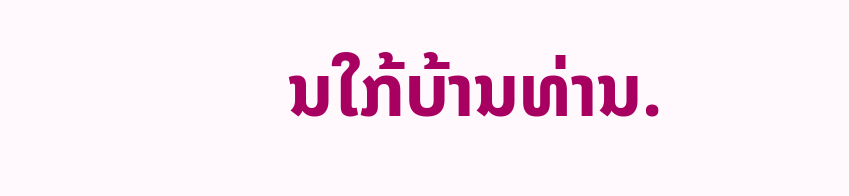ນໃກ້ບ້ານທ່ານ.